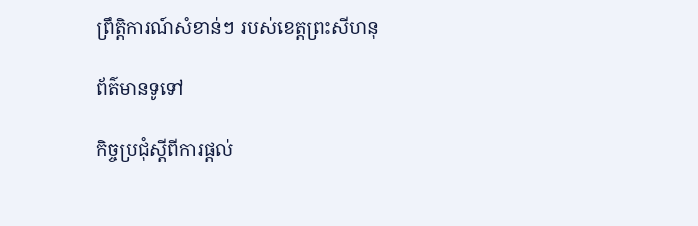ព្រឹត្តិការណ៍សំខាន់ៗ របស់ខេត្តព្រះសីហនុ

ព័ត៌មានទូទៅ

កិច្ចប្រជុំស្តីពីការផ្តល់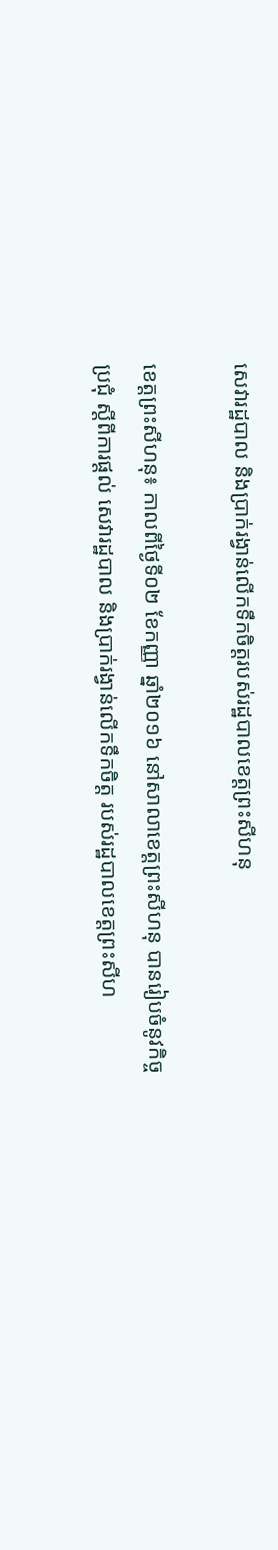សេវារដ្ឋបាល និងប្រាក់រង្វាន់លើកទឹកចិត្តរបស់រដ្ឋបាលខេត្តព្រះសីហនុ

ខេត្តព្រះសីហនុ៖ កាលពីថ្ងៃទី០២ ខែកញ្ញា ឆ្នាំ២០១៦ នៅសាលាខេត្តព្រះសីហនុ បានរៀបចំនូវកិច្ចប្រជុំ ស្តីពីការផ្តល់ សេវារដ្ឋបាល និងប្រាក់រង្វាន់លើកទឹកចិត្ត របស់រដ្ឋបាលខេត្តព្រះសីហ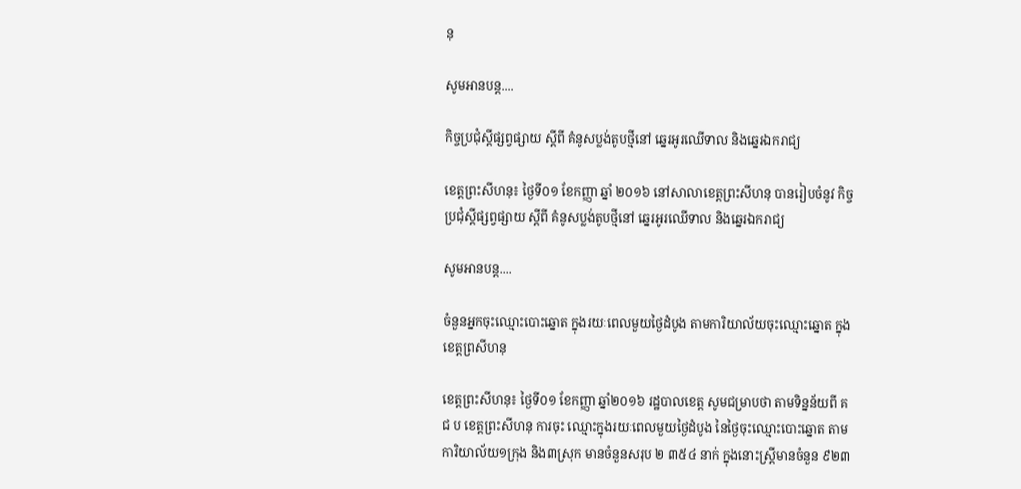នុ

សូមអានបន្ត....

កិច្ចប្រជុំស្តីផ្សព្វផ្សាយ ស្តីពី គំនូសប្លង់តូបថ្មីនៅ ឆ្នេរអូរឈើទាល និងឆ្នេរឯករាជ្យ

ខេត្តព្រះសីហនុ៖ ថ្ងៃទី០១ ខែកញ្ញា ឆ្នាំ ២០១៦ នៅសាលាខេត្តព្រះសីហនុ បានរៀបចំនូវ កិច្ចប្រជុំស្តីផ្សព្វផ្សាយ ស្តីពី គំនូសប្លង់តូបថ្មីនៅ ឆ្នេរអូរឈើទាល និងឆ្នេរឯករាជ្យ

សូមអានបន្ត....

ចំនួនអ្នកចុះឈ្មោះបោះឆ្នោត ក្នុងរយៈពេលមួយថ្ងៃដំបូង តាមការិយាល័យចុះឈ្មោះឆ្នោត ក្នុងខេត្តព្រសីហនុ

ខេត្តព្រះសីហនុ៖ ថ្ងៃទី០១ ខែកញ្ញា ឆ្នាំ២០១៦ រដ្ឋបាលខេត្ត សូមជម្រាបថា តាមទិន្នន័យពី គ ជ ប ខេត្តព្រះសីហនុ ការចុះ ឈ្មោះក្នុងរយៈពេលមួយថ្ងៃដំបូង នៃថ្ងៃចុះឈ្មោះបោះឆ្នោត តាមការិយាល័យ១ក្រុង និង៣ស្រុក មានចំនួនសរុប ២ ៣៥៤ នាក់ ក្នុងនោះស្រ្តីមានចំនួន ៩២៣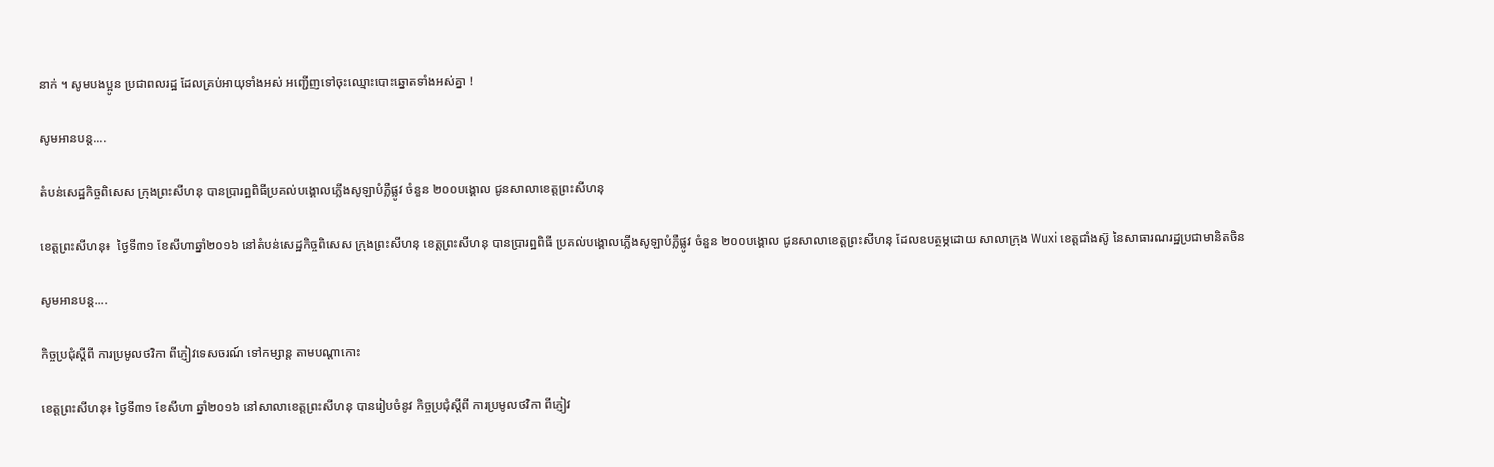នាក់ ។ សូមបងប្អូន ប្រជាពលរដ្ឋ ដែលគ្រប់អាយុទាំងអស់ អញ្ជើញទៅចុះឈ្មោះបោះឆ្នោតទាំងអស់គ្នា !

សូមអានបន្ត....

តំបន់សេដ្ឋកិច្ចពិសេស ក្រុងព្រះសីហនុ បានប្រារព្ឋពិធីប្រគល់បង្គោលភ្លើងសូឡាបំភ្លឺផ្លូវ ចំនួន ២០០បង្គោល ជូនសាលាខេត្តព្រះសីហនុ

ខេត្តព្រះសីហនុ៖  ថ្ងៃទី៣១ ខែសីហាឆ្នាំ២០១៦ នៅតំបន់សេដ្ឋកិច្ចពិសេស ក្រុងព្រះសីហនុ ខេត្តព្រះសីហនុ បានប្រារព្ឋពិធី ប្រគល់បង្គោលភ្លើងសូឡាបំភ្លឺផ្លូវ ចំនួន ២០០បង្គោល ជូនសាលាខេត្តព្រះសីហនុ ដែលឧបត្ថម្ភដោយ សាលាក្រុង Wuxi ខេត្តជាំងស៊ូ នៃសាធារណរដ្ឋប្រជាមានិតចិន

សូមអានបន្ត....

កិច្ចប្រជុំស្តីពី ការប្រមូលថវិកា ពីភ្ញៀវទេសចរណ៍ ទៅកម្សាន្ត តាមបណ្ដាកោះ

ខេត្តព្រះសីហនុ៖ ថ្ងៃទី៣១ ខែសីហា ឆ្នាំ២០១៦ នៅសាលាខេត្តព្រះសីហនុ បានរៀបចំនូវ កិច្ចប្រជុំស្តីពី ការប្រមូលថវិកា ពីភ្ញៀវ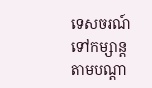ទេសចរណ៍ ទៅកម្សាន្ត តាមបណ្ដា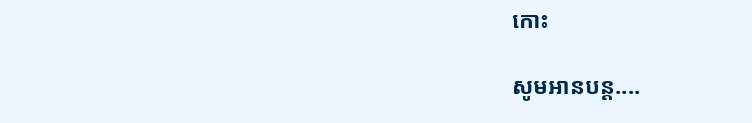កោះ

សូមអានបន្ត....